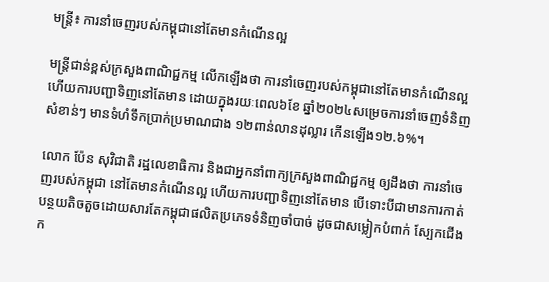មន្រ្តី៖ ការនាំចេញរបស់កម្ពុជានៅតែមានកំណើនល្អ

មន្រ្តីជាន់ខ្ពស់ក្រសួងពាណិជ្ជកម្ម លើកឡើងថា ការនាំចេញរបស់កម្ពុជានៅតែមានកំណើនល្អ ហើយការបញ្ជាទិញនៅតែមាន ដោយក្នុងរយៈពេល៦ខែ ឆ្នាំ២០២៤សម្រេចការនាំចេញទំនិញសំខាន់ៗ មានទំហំទឹកប្រាក់ប្រមាណជាង ១២ពាន់លានដុល្លារ កើនឡើង១២.៦%។

លោក ប៉ែន សុវិជាតិ រដ្ឋលេខាធិការ និងជាអ្នកនាំពាក្យក្រសួងពាណិជ្ជកម្ម ឲ្យដឹងថា ការនាំចេញរបស់កម្ពុជា នៅតែមានកំណើនល្អ ហើយការបញ្ជាទិញនៅតែមាន បើទោះបីជាមានការកាត់បន្ថយតិចតួចដោយសារតែកម្ពុជាផលិតប្រភេទទំនិញចាំបាច់ ដូចជាសម្លៀកបំពាក់ ស្បែកជើង ក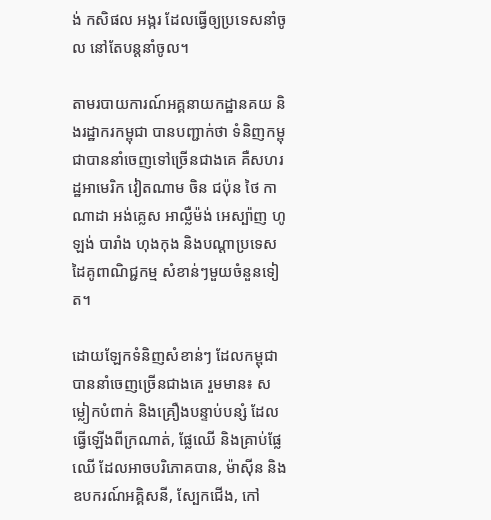ង់ កសិផល អង្ករ ដែលធ្វើឲ្យប្រទេសនាំចូល នៅតែបន្តនាំចូល។

តាមរបាយការណ៍អគ្គនាយកដ្ឋានគយ និងរដ្ឋាករកម្ពុជា បានបញ្ជាក់ថា ទំនិញកម្ពុជាបាននាំចេញទៅច្រើនជាងគេ គឺសហរដ្ឋអាមេរិក វៀតណាម ចិន ជប៉ុន ថៃ កាណាដា អង់គ្លេស អាល្លឺម៉ង់ អេស្ប៉ាញ ហូឡង់ បារាំង ហុងកុង និងបណ្តាប្រទេសដៃគូពាណិជ្ជកម្ម សំខាន់ៗមួយចំនួនទៀត។

ដោយឡែកទំនិញសំខាន់ៗ ដែលកម្ពុជាបាននាំចេញច្រើនជាងគេ រួមមាន៖ សម្លៀកបំពាក់ និងគ្រឿងបន្ទាប់បន្សំ ដែលធ្វើឡើងពីក្រណាត់, ផ្លែឈើ និងគ្រាប់ផ្លែឈើ ដែលអាចបរិភោគបាន, ម៉ាស៊ីន និងឧបករណ៍អគ្គិសនី, ស្បែកជើង, កៅ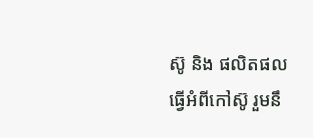ស៊ូ និង ផលិតផលធ្វើអំពីកៅស៊ូ រួមនឹ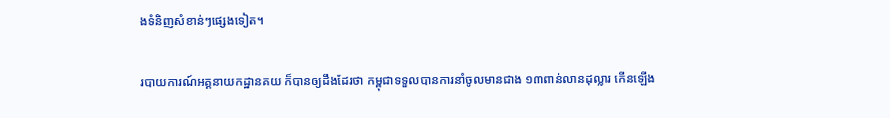ងទំនិញសំខាន់ៗផ្សេងទៀត។

របាយការណ៍អគ្គនាយកដ្ឋានគយ ក៏បានឲ្យដឹងដែរថា កម្ពុជាទទួលបានការនាំចូលមានជាង ១៣ពាន់លានដុល្លារ កើនឡើង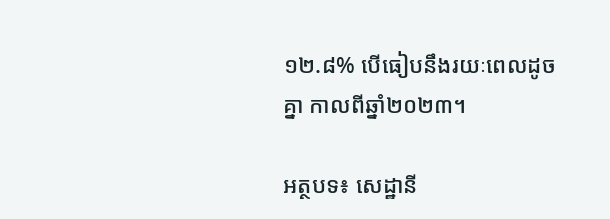១២.៨% បើធៀបនឹងរយៈពេលដូចគ្នា កាលពីឆ្នាំ២០២៣។

អត្ថបទ៖ សេដ្ឋានី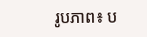រូបភាព៖ ប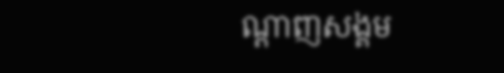ណ្តាញសង្គម